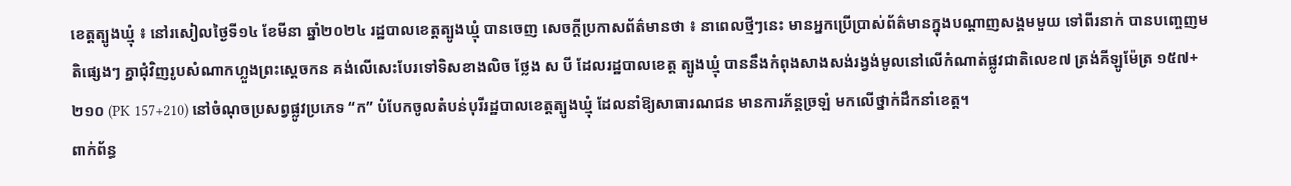ខេត្តត្បូងឃ្មុំ ៖ នៅរសៀលថ្ងៃទី១៤ ខែមីនា ឆ្នាំ២០២៤ រដ្ឋបាលខេត្តត្បូងឃ្មុំ បានចេញ សេចក្តីប្រកាសព័ត៌មានថា ៖ នាពេលថ្មីៗនេះ មានអ្នកប្រើប្រាស់ព័ត៌មានក្នុងបណ្តាញសង្គមមួយ ទៅពីរនាក់ បានបញ្ចេញមតិផ្សេងៗ គ្នាជុំវិញរូបសំណាកហ្លួងព្រះស្ដេចកន គង់លើសេះបែរទៅទិសខាងលិច ថ្លែង ស បី ដែលរដ្ឋបាលខេត្ត ត្បូងឃ្មុំ បាននឹងកំពុងសាងសង់រង្វង់មូលនៅលើកំណាត់ផ្លូវជាតិលេខ៧ ត្រង់គីឡូម៉ែត្រ ១៥៧+២១០ (PK 157+210) នៅចំណុចប្រសព្វផ្លូវប្រភេទ “ក” បំបែកចូលតំបន់បុរីរដ្ឋបាលខេត្តត្បូងឃ្មុំ ដែលនាំឱ្យសាធារណជន មានការភ័ន្តច្រឡំ មកលើថ្នាក់ដឹកនាំខេត្ត។
ពាក់ព័ន្ធ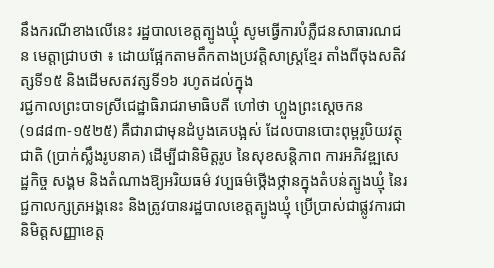នឹងករណីខាងលើនេះ រដ្ឋបាលខេត្តត្បូងឃ្មុំ សូមធ្វើការបំភ្លឺជនសាធារណជន មេត្តាជ្រាបថា ៖ ដោយផ្អែកតាមតឹកតាងប្រវត្តិសាស្ត្រខ្មែរ តាំងពីចុងសតិវត្សទី១៥ និងដើមសតវត្សទី១៦ រហូតដល់ក្នុង
រជ្ជកាលព្រះបាទស្រីជេដ្ឋាធិរាជរាមាធិបតី ហៅថា ហ្លួងព្រះស្ដេចកន(១៨៨៣-១៥២៥) គឺជារាជាមុនដំបូងគេបង្អស់ ដែលបានបោះពុម្ពរូបិយវត្ថុជាតិ (ប្រាក់ស្លឹងរូបនាគ) ដើម្បីជានិមិត្តរូប នៃសុខសន្តិភាព ការអភិវឌ្ឍសេដ្ឋកិច្ច សង្គម និងតំណាងឱ្យអរិយធម៌ វប្បធម៌ថ្កើងថ្កានក្នុងតំបន់ត្បូងឃ្មុំ នៃរជ្ជកាលក្សត្រអង្គនេះ និងត្រូវបានរដ្ឋបាលខេត្តត្បូងឃ្មុំ ប្រើប្រាស់ជាផ្លូវការជានិមិត្តសញ្ញាខេត្ត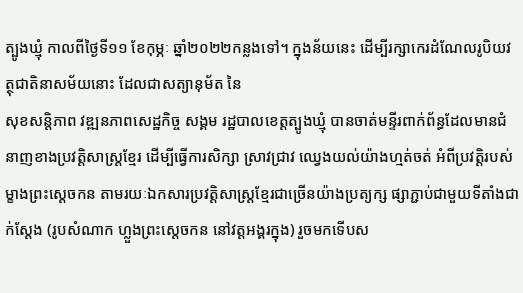ត្បូងឃ្មុំ កាលពីថ្ងៃទី១១ ខែកុម្ភៈ ឆ្នាំ២០២២កន្លងទៅ។ ក្នុងន័យនេះ ដើម្បីរក្សាកេរដំណែលរូបិយវត្ថុជាតិនាសម័យនោះ ដែលជាសត្យានុម័ត នៃ
សុខសន្តិភាព វឌ្ឍនភាពសេដ្ឋកិច្ច សង្គម រដ្ឋបាលខេត្តត្បូងឃ្មុំ បានចាត់មន្ទីរពាក់ព័ន្ធដែលមានជំនាញខាងប្រវត្តិសាស្ត្រខ្មែរ ដើម្បីធ្វើការសិក្សា ស្រាវជ្រាវ ឈ្វេងយល់យ៉ាងហ្មត់ចត់ អំពីប្រវត្តិរបស់ ម្ខាងព្រះស្ដេចកន តាមរយៈឯកសារប្រវត្តិសាស្ត្រខ្មែរជាច្រើនយ៉ាងប្រត្យក្ស ផ្សាភ្ជាប់ជាមួយទីតាំងជាក់ស្តែង (រូបសំណាក ហ្លួងព្រះស្ដេចកន នៅវត្តអង្គរក្នុង) រួចមកទើបស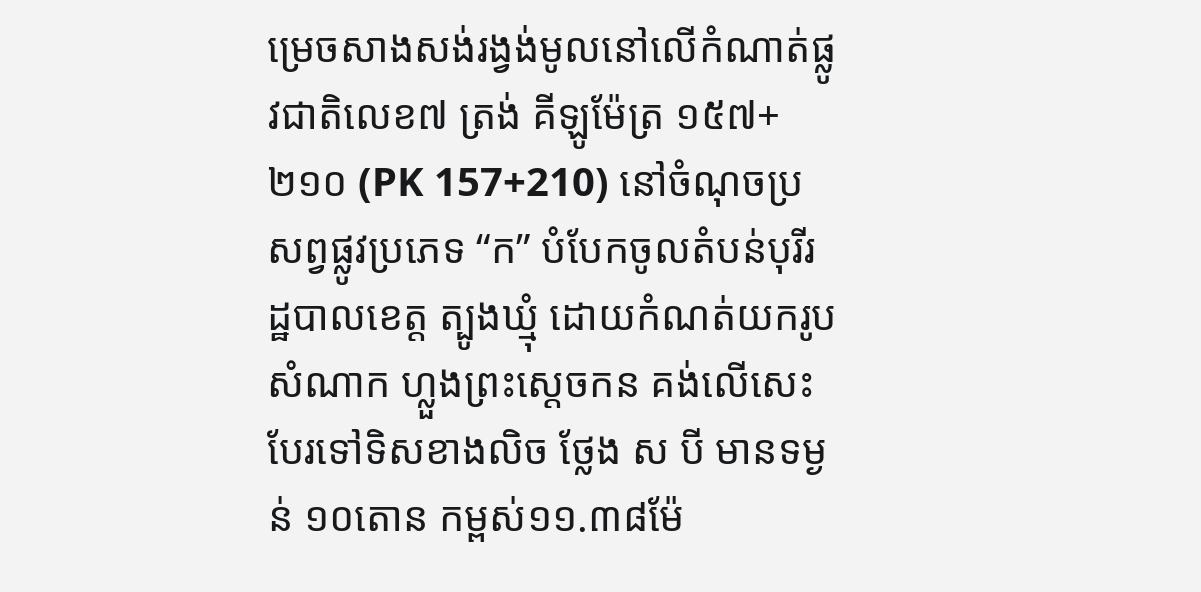ម្រេចសាងសង់រង្វង់មូលនៅលើកំណាត់ផ្លូវជាតិលេខ៧ ត្រង់ គីឡូម៉ែត្រ ១៥៧+២១០ (PK 157+210) នៅចំណុចប្រសព្វផ្លូវប្រភេទ “ក” បំបែកចូលតំបន់បុរីរដ្ឋបាលខេត្ត ត្បូងឃ្មុំ ដោយកំណត់យករូបសំណាក ហ្លួងព្រះស្ដេចកន គង់លើសេះបែរទៅទិសខាងលិច ថ្លែង ស បី មានទម្ងន់ ១០តោន កម្ពស់១១.៣៨ម៉ែ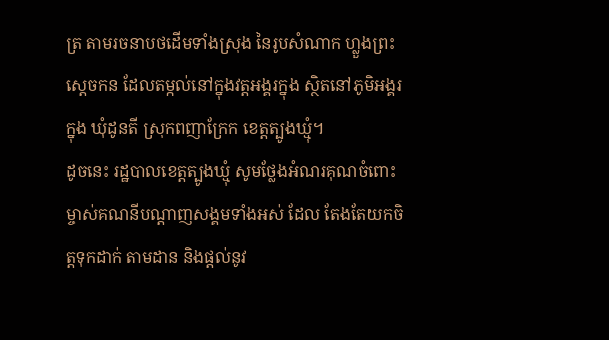ត្រ តាមរចនាបថដើមទាំងស្រុង នៃរូបសំណាក ហ្លួងព្រះស្ដេចកន ដែលតម្កល់នៅក្នុងវត្តអង្គរក្នុង ស្ថិតនៅភូមិអង្គរក្នុង ឃុំដូនតី ស្រុកពញាក្រែក ខេត្តត្បូងឃ្មុំ។
ដូចនេះ រដ្ឋបាលខេត្តត្បូងឃ្មុំ សូមថ្លែងអំណរគុណចំពោះម្ចាស់គណនីបណ្តាញសង្គមទាំងអស់ ដែល តែងតែយកចិត្តទុកដាក់ តាមដាន និងផ្តល់នូវ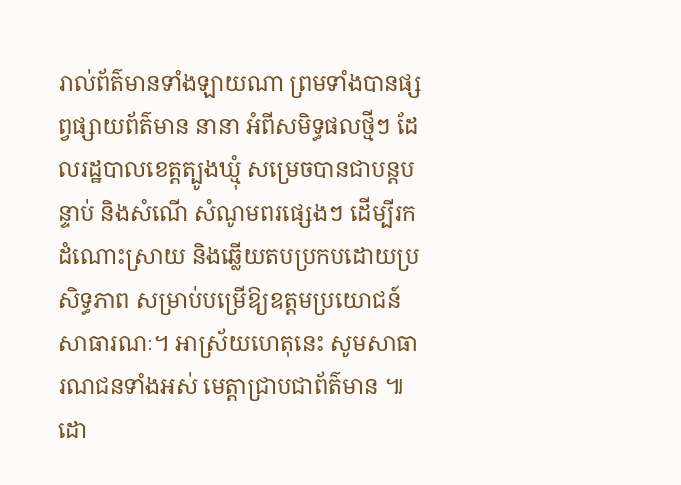រាល់ព័ត៌មានទាំងឡាយណា ព្រមទាំងបានផ្សព្វផ្សាយព័ត៌មាន នានា អំពីសមិទ្ធផលថ្មីៗ ដែលរដ្ឋបាលខេត្តត្បូងឃ្មុំ សម្រេចបានជាបន្តបន្ទាប់ និងសំណើ សំណូមពរផ្សេងៗ ដើម្បីរកដំណោះស្រាយ និងឆ្លើយតបប្រកបដោយប្រសិទ្ធភាព សម្រាប់បម្រើឱ្យឧត្តមប្រយោជន៍សាធារណៈ។ អាស្រ័យហេតុនេះ សូមសាធារណជនទាំងអស់ មេត្តាជ្រាបជាព័ត៌មាន ៕
ដោ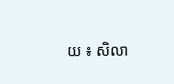យ ៖ សិលា